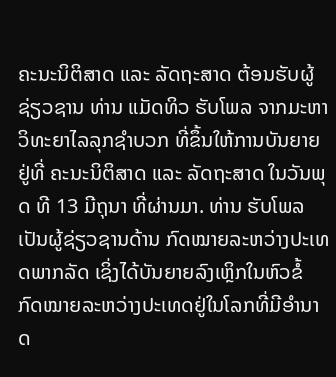ຄະນະນິຕິສາດ ແລະ ລັດຖະສາດ ຕ້ອນຮັບຜູ້ຊ່ຽວຊານ ທ່ານ ແມັດທິວ ຮັບໂພລ ຈາກມະຫາວິທະຍາໄລລຸກຊຳບວກ ທີ່ຂຶ້ນໃຫ້ການບັນຍາຍຢູ່ທີ່ ຄະນະນິຕິສາດ ແລະ ລັດຖະສາດ ໃນວັນພຸດ ທີ 13 ມີຖຸນາ ທີ່ຜ່ານມາ. ທ່ານ ຮັບໂພລ ເປັນຜູ້ຊ່ຽວຊານດ້ານ ກົດໝາຍລະຫວ່າງປະເທດພາກລັດ ເຊິ່ງໄດ້ບັນຍາຍລົງເຫຼິກໃນຫົວຂໍ້ ກົດໝາຍລະຫວ່າງປະເທດຢູ່ໃນໂລກທີ່ມີອຳນາດ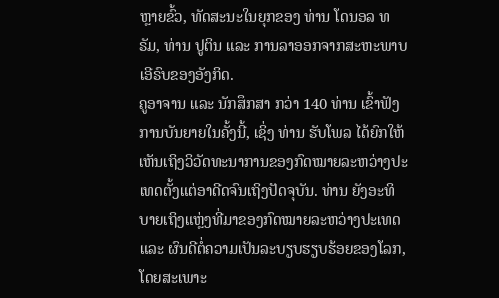ຫຼາຍຂົ້ວ, ທັດສະນະໃນຍຸກຂອງ ທ່ານ ໂດນອລ ທຣັມ, ທ່ານ ປູຕິນ ແລະ ການລາອອກຈາກສະຫະພາບເອີຣົບຂອງອັງກິດ.
ຄູອາຈານ ແລະ ນັກສຶກສາ ກວ່າ 140 ທ່ານ ເຂົ້າຟັງການບັນຍາຍໃນຄັ້ງນີ້, ເຊິ່ງ ທ່ານ ຮັບໂພລ ໄດ້ຍົກໃຫ້ເຫັນເຖິງວິວັດທະນາການຂອງກົດໝາຍລະຫວ່າງປະເທດຕັ້ງແຕ່ອາດີດຈົນເຖິງປັດຈຸບັນ. ທ່ານ ຍັງອະທິບາຍເຖິງແຫຼ່ງທີ່ມາຂອງກົດໝາຍລະຫວ່າງປະເທດ ແລະ ຜົນດີຕໍ່ຄວາມເປັນລະບຽບຮຽບຮ້ອຍຂອງໂລກ, ໂດຍສະເພາະ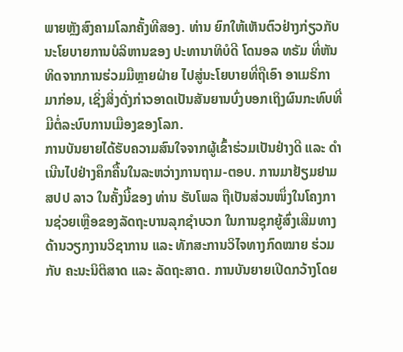ພາຍຫຼັງສົງຄາມໂລກຄັ້ງທີສອງ. ທ່ານ ຍົກໃຫ້ເຫັນຕົວຢ່າງກ່ຽວກັບນະໂຍບາຍການບໍລິຫານຂອງ ປະທານາທິບໍດີ ໂດນອລ ທຣັມ ທີ່ຫັນທິດຈາກການຮ່ວມມືຫຼາຍຝ່າຍ ໄປສູ່ນະໂຍບາຍທີ່ຖືເອົາ ອາເມຣິກາມາກ່ອນ, ເຊິ່ງສິ່ງດັ່ງກ່າວອາດເປັນສັນຍານບົ່ງບອກເຖິງຜົນກະທົບທີ່ມີຕໍ່ລະບົບການເມືອງຂອງໂລກ.
ການບັນຍາຍໄດ້ຮັບຄວາມສົນໃຈຈາກຜູ້ເຂົ້າຮ່ວມເປັນຢ່າງດີ ແລະ ດຳເນີນໄປຢ່າງຄຶກຄື້ນໃນລະຫວ່າງການຖາມ-ຕອບ. ການມາຢ້ຽມຢາມ ສປປ ລາວ ໃນຄັ້ງນີ້ຂອງ ທ່ານ ຮັບໂພລ ຖືເປັນສ່ວນໜຶ່ງໃນໂຄງການຊ່ວຍເຫຼືອຂອງລັດຖະບານລຸກຊຳບວກ ໃນການຊຸກຍູ້ສົ່ງເສີມທາງດ້ານວຽກງານວິຊາການ ແລະ ທັກສະການວິໄຈທາງກົດໝາຍ ຮ່ວມກັບ ຄະນະນິຕິສາດ ແລະ ລັດຖະສາດ. ການບັນຍາຍເປີດກວ້າງໂດຍ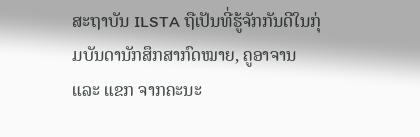ສະຖາບັນ ILSTA ຖືເປັນທີ່ຮູ້ຈັກກັນດີໃນກຸ່ມບັນດານັກສຶກສາກົດໝາຍ, ຄູອາຈານ ແລະ ແຂກ ຈາກຄະນະ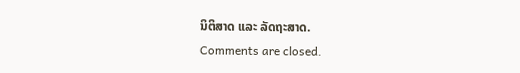ນິຕິສາດ ແລະ ລັດຖະສາດ.
Comments are closed.